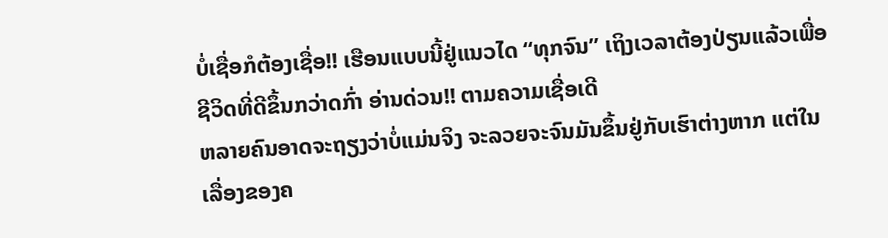ບໍ່ເຊື່ອກໍຕ້ອງເຊື່ອ!! ເຮືອນແບບນີ້ຢູ່ແນວໄດ “ທຸກຈົນ” ເຖິງເວລາຕ້ອງປ່ຽນແລ້ວເພື່ອຊີວິດທີ່ດີຂຶ້ນກວ່າດກົ່າ ອ່ານດ່ວນ!! ຕາມຄວາມເຊື່ອເດີ
ຫລາຍຄົນອາດຈະຖຽງວ່າບໍ່ແມ່ນຈິງ ຈະລວຍຈະຈົນມັນຂຶ້ນຢູ່ກັບເຮົາຕ່າງຫາກ ແຕ່ໃນເລື່ອງຂອງຄ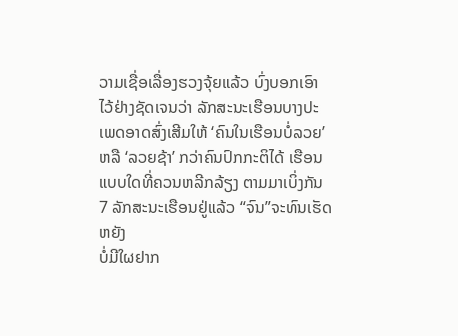ວາມເຊື່ອເລື່ອງຮວງຈຸ້ຍແລ້ວ ບົ່ງບອກເອົາໄວ້ຢ່າງຊັດເຈນວ່າ ລັກສະນະເຮືອນບາງປະເພດອາດສົ່ງເສີມໃຫ້ ‘ຄົນໃນເຮືອນບໍ່ລວຍ’ຫລື ‘ລວຍຊ້າ’ ກວ່າຄົນປົກກະຕິໄດ້ ເຮືອນແບບໃດທີ່ຄວນຫລີກລ້ຽງ ຕາມມາເບິ່ງກັນ
7 ລັກສະນະເຮືອນຢູ່ແລ້ວ “ຈົນ”ຈະທົນເຮັດຫຍັງ
ບໍ່ມີໃຜຢາກ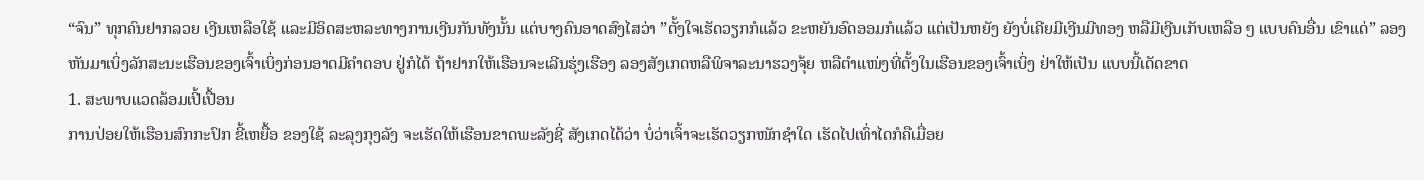“ຈົນ” ທຸກຄົນຢາກລວຍ ເງີນເຫລືອໃຊ້ ແລະມີອິດສະຫລະທາງການເງີນກັນທັງນັ້ນ ແຕ່ບາງຄົນອາດສົງໄສວ່າ ”ຕັ້ງໃຈເຮັດວຽກກໍແລ້ວ ຂະຫຍັນອົດອອມກໍແລ້ວ ແຕ່ເປັນຫຍັງ ຍັງບໍ່ເຄີຍມີເງີນມີທອງ ຫລືມີເງີນເກັບເຫລືອ ໆ ແບບຄົນອື່ນ ເຂົາແດ່” ລອງຫັນມາເບິ່ງລັກສະນະເຮືອນຂອງເຈົ້າເບິ່ງກ່ອນອາດມີຄຳຕອບ ຢູ່ກໍໄດ້ ຖ້າຢາກໃຫ້ເຮືອນຈະເລີນຮຸ່ງເຮືອງ ລອງສັງເກດຫລືພິຈາລະນາຮວງຈຸ້ຍ ຫລືຕຳແໜ່ງທີ່ຕັ້ງໃນເຮືອນຂອງເຈົ້າເບິ່ງ ຢ່າໃຫ້ເປັນ ແບບນີ້ເດັດຂາດ
1. ສະພາບແວດລ້ອມເປີ້ເປື້ອນ
ການປ່ອຍໃຫ້ເຮືອນສົກກະປົກ ຂີ້ເຫຍື້ອ ຂອງໃຊ້ ລະລຸງກຸງລັງ ຈະເຮັດໃຫ້ເຮືອນຂາດພະລັງຊີ່ ສັງເກດໄດ້ວ່າ ບໍ່ວ່າເຈົ້າຈະເຮັດວຽກໜັກຊຳໃດ ເຮັດໄປເທົ່າໄດກໍຄືເມື່ອຍ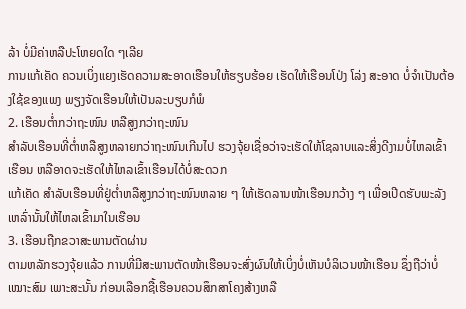ລ້າ ບໍ່ມີຄ່າຫລືປະໂຫຍດໃດ ໆເລີຍ
ການແກ້ເຄັດ ຄວນເບິ່ງແຍງເຮັດຄວາມສະອາດເຮືອນໃຫ້ຮຽບຮ້ອຍ ເຮັດໃຫ້ເຮືອນໂປ່ງ ໂລ່ງ ສະອາດ ບໍ່ຈຳເປັນຕ້ອງໃຊ້ຂອງແພງ ພຽງຈັດເຮືອນໃຫ້ເປັນລະບຽບກໍພໍ
2. ເຮືອນຕ່ຳກວ່າຖະໜົນ ຫລືສູງກວ່າຖະໜົນ
ສຳລັບເຮືອນທີ່ຕ່ຳຫລືສູງຫລາຍກວ່າຖະໜົນເກີນໄປ ຮວງຈຸ້ຍເຊື່ອວ່າຈະເຮັດໃຫ້ໂຊລາບແລະສິ່ງດີງາມບໍ່ໄຫລເຂົ້າເຮືອນ ຫລືອາດຈະເຮັດໃຫ້ໄຫລເຂົ້າເຮືອນໄດ້ບໍ່ສະດວກ
ແກ້ເຄັດ ສຳລັບເຮືອນທີ່ຢູ່ຕ່ຳຫລືສູງກວ່າຖະໜົນຫລາຍ ໆ ໃຫ້ເຮັດລານໜ້າເຮືອນກວ້າງ ໆ ເພື່ອເປີດຮັບພະລັງເຫລົ່ານັ້ນໃຫ້ໄຫລເຂົ້າມາໃນເຮືອນ
3. ເຮືອນຖືກຂວາສະພານຕັດຜ່ານ
ຕາມຫລັກຮວງຈຸ້ຍແລ້ວ ການທີ່ມີສະພານຕັດໜ້າເຮືອນຈະສົ່ງຜົນໃຫ້ເບິ່ງບໍ່ເຫັນບໍລິເວນໜ້າເຮືອນ ຊຶ່ງຖືວ່າບໍ່ເໝາະສົມ ເພາະສະນັ້ນ ກ່ອນເລືອກຊື້ເຮືອນຄວນສຶກສາໂຄງສ້າງຫລື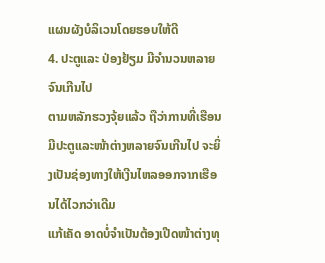ແຜນຜັງບໍລິເວນໂດຍຮອບໃຫ້ດີ
4. ປະຕູແລະ ປ່ອງຢ້ຽມ ມີຈຳນວນຫລາຍຈົນເກີນໄປ
ຕາມຫລັກຮວງຈຸ້ຍແລ້ວ ຖືວ່າການທີ່ເຮືອນມີປະຕູແລະໜ້າຕ່າງຫລາຍຈົນເກີນໄປ ຈະຍິ່ງເປັນຊ່ອງທາງໃຫ້ເງີນໄຫລອອກຈາກເຮືອນໄດ້ໄວກວ່າເດີມ
ແກ້ເຄັດ ອາດບໍ່ຈຳເປັນຕ້ອງເປີດໜ້າຕ່າງທຸ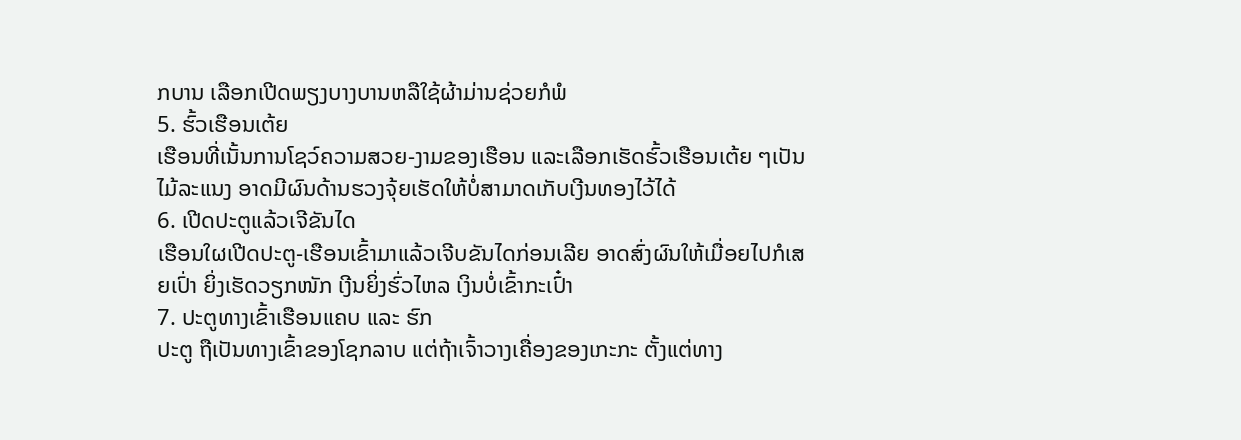ກບານ ເລືອກເປີດພຽງບາງບານຫລືໃຊ້ຜ້າມ່ານຊ່ວຍກໍພໍ
5. ຮົ້ວເຮືອນເຕ້ຍ
ເຮືອນທີ່ເນັ້ນການໂຊວ໌ຄວາມສວຍ-ງາມຂອງເຮືອນ ແລະເລືອກເຮັດຮົ້ວເຮືອນເຕ້ຍ ໆເປັນໄມ້ລະແນງ ອາດມີຜົນດ້ານຮວງຈຸ້ຍເຮັດໃຫ້ບໍ່ສາມາດເກັບເງີນທອງໄວ້ໄດ້
6. ເປີດປະຕູແລ້ວເຈີຂັນໄດ
ເຮືອນໃຜເປີດປະຕູ-ເຮືອນເຂົ້າມາແລ້ວເຈີບຂັນໄດກ່ອນເລີຍ ອາດສົ່ງຜົນໃຫ້ເມື່ອຍໄປກໍເສຍເປົ່າ ຍິ່ງເຮັດວຽກໜັກ ເງີນຍິ່ງຮົ່ວໄຫລ ເງິນບໍ່ເຂົ້າກະເປົ໋າ
7. ປະຕູທາງເຂົ້າເຮືອນແຄບ ແລະ ຮົກ
ປະຕູ ຖືເປັນທາງເຂົ້າຂອງໂຊກລາບ ແຕ່ຖ້າເຈົ້າວາງເຄື່ອງຂອງເກະກະ ຕັ້ງແຕ່ທາງ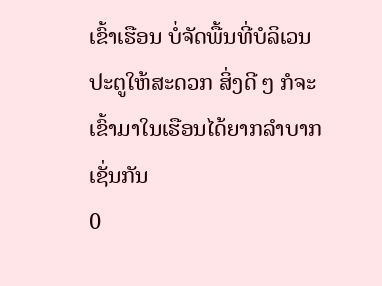ເຂົ້າເຮືອນ ບໍ່ຈັດພື້ນທີ່ບໍລິເວນປະຕູໃຫ້ສະດວກ ສິ່ງດີ ໆ ກໍຈະເຂົ້າມາໃນເຮືອນໄດ້ຍາກລຳບາກເຊັ່ນກັນ
0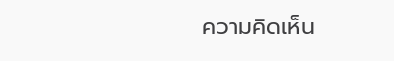ความคิดเห็น